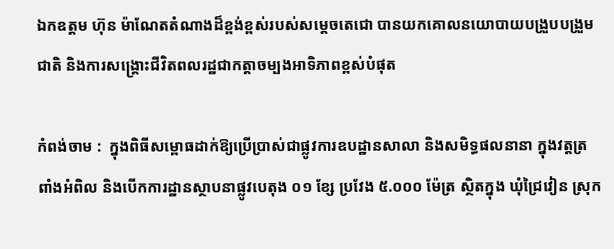ឯកឧត្តម ហ៊ុន ម៉ាណែតតំណាងដ៏ខ្ពង់ខ្ពស់របស់សម្តេចតេជោ បានយកគោលនយោបាយបង្រួបបង្រួមជាតិ និងការសង្គ្រោះជីវិតពលរដ្ឋជាកត្តាចម្បងអាទិភាពខ្ពស់បំផុត

កំពង់ចាម :  ក្នុងពិធីសម្ពោធដាក់ឱ្យប្រើប្រាស់ជាផ្លូវការឧបដ្ឋានសាលា និងសមិទ្ធផលនានា ក្នុងវត្តត្រពាំងអំពិល និងបើកការដ្ឋានស្ថាបនាផ្លូវបេតុង ០១ ខ្សែ ប្រវែង ៥.០០០ ម៉ែត្រ ស្ថិតក្នុង ឃុំជ្រៃវៀន ស្រុក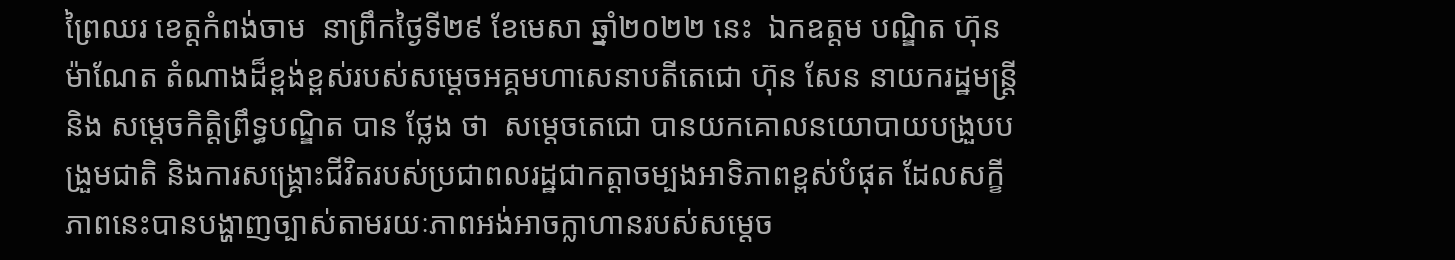ព្រៃឈរ ខេត្តកំពង់ចាម  នាព្រឹកថ្ងៃទី២៩ ខែមេសា ឆ្នាំ២០២២ នេះ  ឯកឧត្តម បណ្ឌិត ហ៊ុន ម៉ាណែត តំណាងដ៏ខ្ពង់ខ្ពស់របស់សម្តេចអគ្គមហាសេនាបតីតេជោ ហ៊ុន សែន នាយករដ្ឋមន្ត្រី និង សម្តេចកិត្តិព្រឹទ្ធបណ្ឌិត បាន ថ្លែង ថា  សម្តេចតេជោ បានយកគោលនយោបាយបង្រួបបង្រួមជាតិ និងការសង្គ្រោះជីវិតរបស់ប្រជាពលរដ្ឋជាកត្តាចម្បងអាទិភាពខ្ពស់បំផុត ដែលសក្ខីភាពនេះបានបង្ហាញច្បាស់តាមរយៈភាពអង់អាចក្លាហានរបស់សម្តេច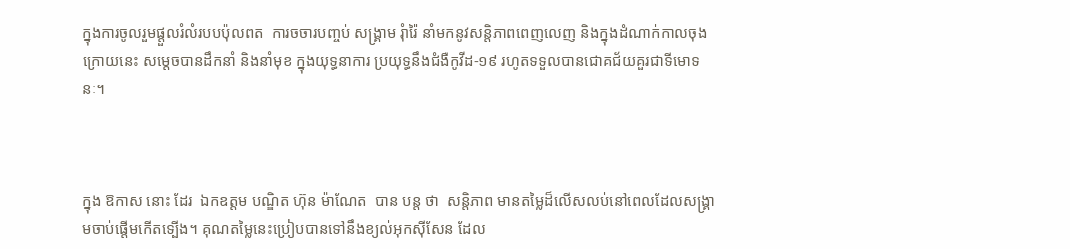ក្នុងការចូលរួមផ្តួលរំលំរបបប៉ុលពត  ការចចារបញ្ចប់ សង្គ្រាម រុំារ៉ៃ នាំមកនូវសន្តិភាពពេញលេញ និងក្នុងដំណាក់កាលចុងក្រោយនេះ សម្តេចបានដឹកនាំ និងនាំមុខ ក្នុងយុទ្ធនាការ ប្រយុទ្ធនឹងជំងឺកូវីដ-១៩ រហូតទទួលបានជោគជ័យគួរជាទីមោទនៈ។



ក្នុង ឱកាស នោះ ដែរ  ឯកឧត្តម បណ្ឌិត ហ៊ុន ម៉ាណែត  បាន បន្ត ថា  សន្តិភាព មានតម្លៃដ៏លើសលប់នៅពេលដែលសង្រ្គាមចាប់ផ្តើមកើតទ្បើង។ គុណតម្លៃនេះប្រៀបបានទៅនឹងខ្យល់អុកស៊ីសែន ដែល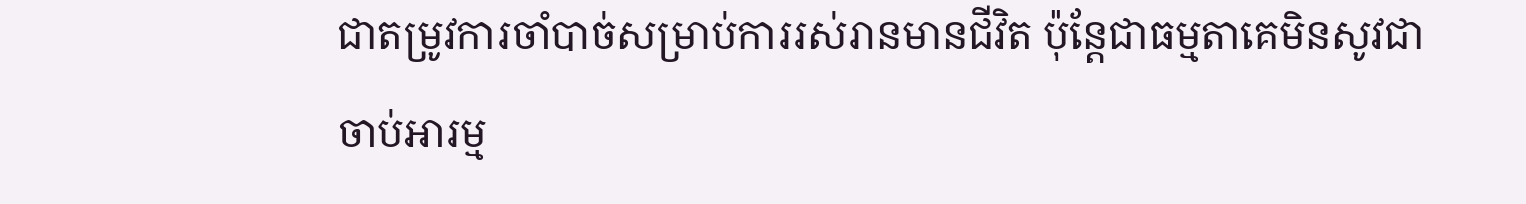ជាតម្រូវការចាំបាច់សម្រាប់ការរស់រានមានជីវិត ប៉ុន្តែជាធម្មតាគេមិនសូវជាចាប់អារម្ម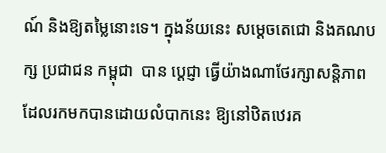ណ៍ និងឱ្យតម្លៃនោះទេ។ ក្នុងន័យនេះ សម្តេចតេជោ និងគណបក្ស ប្រជាជន កម្ពុជា  បាន ប្តេជ្ញា ធ្វើយ៉ាងណាថែរក្សាសនិ្តភាព ដែលរកមកបានដោយលំបាកនេះ ឱ្យនៅឋិតឋេរគ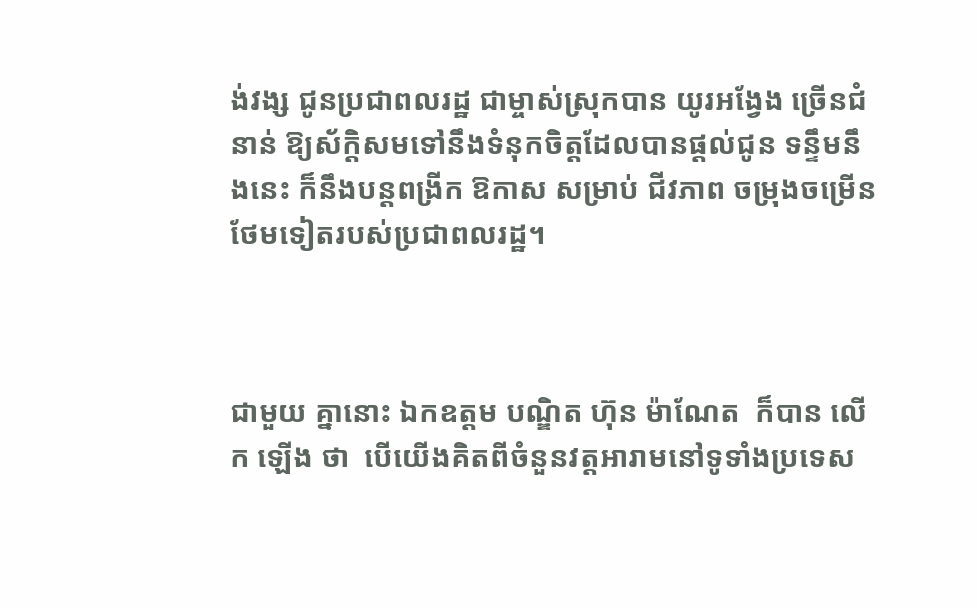ង់វង្ស ជូនប្រជាពលរដ្ឋ ជាម្ចាស់ស្រុកបាន យូរអង្វែង ច្រើនជំនាន់ ឱ្យស័ក្តិសមទៅនឹងទំនុកចិត្តដែលបានផ្តល់ជូន ទន្ទឹមនឹងនេះ ក៏នឹងបន្តពង្រីក ឱកាស សម្រាប់ ជីវភាព ចម្រុងចម្រើនថែមទៀតរបស់ប្រជាពលរដ្ឋ។



ជាមួយ គ្នានោះ ឯកឧត្តម បណ្ឌិត ហ៊ុន ម៉ាណែត  ក៏បាន លេីក ឡើង ថា  បើយើងគិតពីចំនួនវត្តអារាមនៅទូទាំងប្រទេស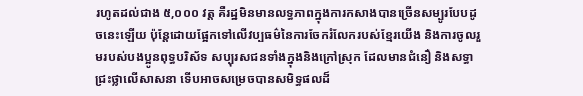រហូតដល់ជាង ៥,០០០ វត្ត គឺរដ្ឋមិនមានលទ្ធភាពក្នុងការកសាងបានច្រើនសម្បូរបែបដូចនេះឡើយ ប៉ុន្តែដោយផ្អែកទៅលើវប្បធម៌នៃការចែករំលែករបស់ខ្មែរយើង និងការចូលរួមរបស់បងប្អូនពុទ្ធបរិស័ទ សប្បុរសជនទាំងក្នុងនិងក្រៅស្រុក ដែលមានជំនឿ និងសទ្ធាជ្រះថ្លាលើសាសនា ទើបអាចសម្រេចបានសមិទ្ធផលដ៏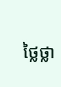ថ្លៃថ្លា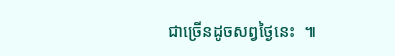ជាច្រើនដូចសព្វថ្ងៃនេះ  ៕